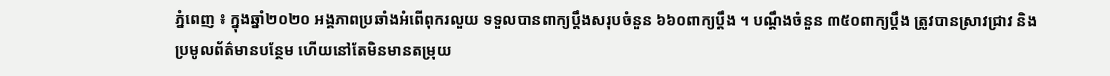ភ្នំពេញ ៖ ក្នុងឆ្នាំ២០២០ អង្គភាពប្រឆាំងអំពើពុករលួយ ទទួលបានពាក្យប្តឹងសរុបចំនួន ៦៦០ពាក្យប្តឹង ។ បណ្តឹងចំនួន ៣៥០ពាក្យប្តឹង ត្រូវបានស្រាវជ្រាវ និងប្រមូលព័ត៌មានបន្ថែម ហើយនៅតែមិនមានតម្រុយ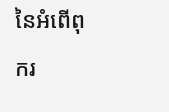នៃអំពើពុករ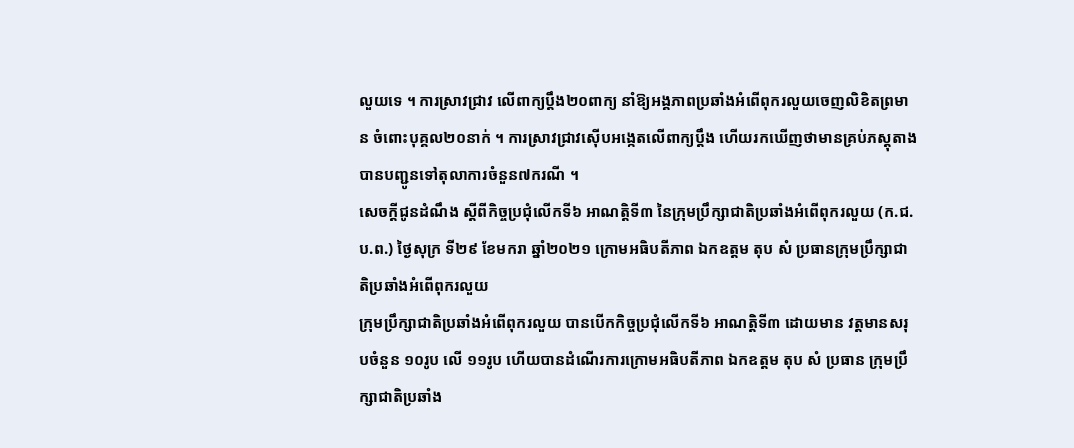លួយទេ ។ ការស្រាវជ្រាវ លើពាក្យប្តឹង២០ពាក្យ នាំឱ្យអង្គភាពប្រឆាំងអំពើពុករលួយចេញលិខិតព្រមាន ចំពោះបុគ្គល២០នាក់ ។ ការស្រាវជ្រាវស៊ើបអង្កេតលើពាក្យប្តឹង ហើយរកឃើញថាមានគ្រប់ភស្តុតាង បានបញ្ជូនទៅតុលាការចំនួន៧ករណី ។
សេចក្ដីជូនដំណឹង ស្ដីពីកិច្ចប្រជុំលើកទី៦ អាណត្តិទី៣ នៃក្រុមប្រឹក្សាជាតិប្រឆាំងអំពើពុករលួយ (ក.ជ.ប.ព.) ថ្ងៃសុក្រ ទី២៩ ខែមករា ឆ្នាំ២០២១ ក្រោមអធិបតីភាព ឯកឧត្តម តុប សំ ប្រធានក្រុមប្រឹក្សាជាតិប្រឆាំងអំពើពុករលួយ
ក្រុមប្រឹក្សាជាតិប្រឆាំងអំពើពុករលួយ បានបើកកិច្ចប្រជុំលើកទី៦ អាណត្តិទី៣ ដោយមាន វត្តមានសរុបចំនួន ១០រូប លើ ១១រូប ហើយបានដំណើរការក្រោមអធិបតីភាព ឯកឧត្តម តុប សំ ប្រធាន ក្រុមប្រឹក្សាជាតិប្រឆាំង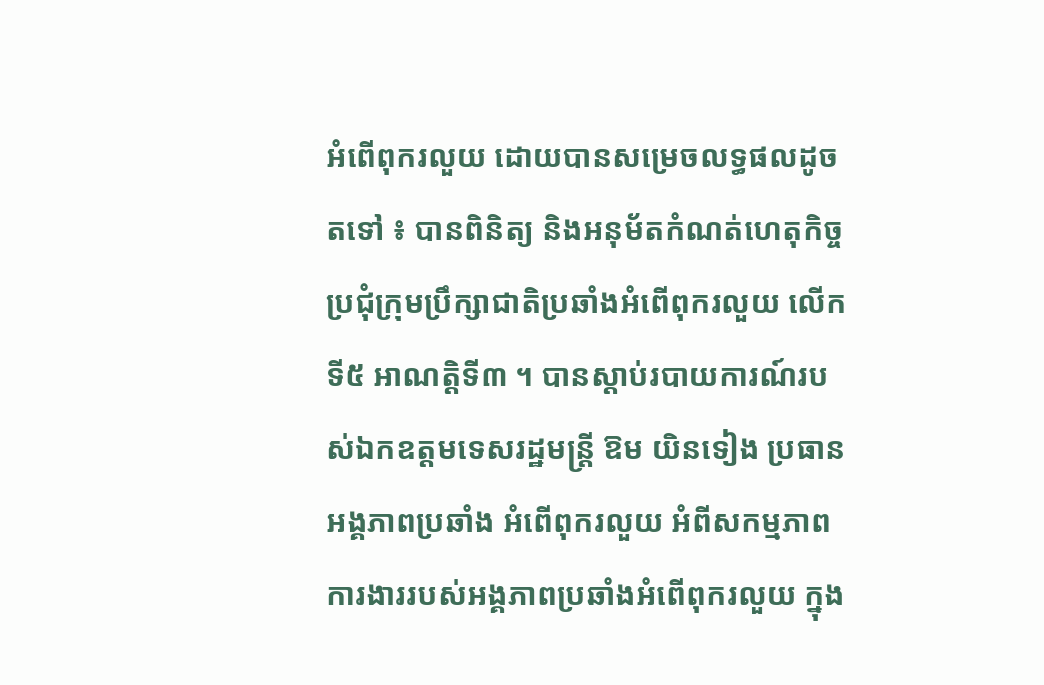អំពើពុករលួយ ដោយបានសម្រេចលទ្ធផលដូចតទៅ ៖ បានពិនិត្យ និងអនុម័តកំណត់ហេតុកិច្ចប្រជុំក្រុមប្រឹក្សាជាតិប្រឆាំងអំពើពុករលួយ លើកទី៥ អាណត្តិទី៣ ។ បានស្តាប់របាយការណ៍របស់ឯកឧត្តមទេសរដ្ឋមន្ត្រី ឱម យិនទៀង ប្រធានអង្គភាពប្រឆាំង អំពើពុករលួយ អំពីសកម្មភាពការងាររបស់អង្គភាពប្រឆាំងអំពើពុករលួយ ក្នុង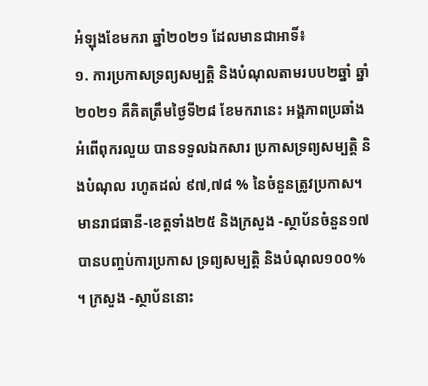អំឡុងខែមករា ឆ្នាំ២០២១ ដែលមានជាអាទិ៍៖
១. ការប្រកាសទ្រព្យសម្បត្តិ និងបំណុលតាមរបប២ឆ្នាំ ឆ្នាំ២០២១ គឺគិតត្រឹមថ្ងៃទី២៨ ខែមករានេះ អង្គភាពប្រឆាំងអំពើពុករលួយ បានទទួលឯកសារ ប្រកាសទ្រព្យសម្បត្តិ និងបំណុល រហូតដល់ ៩៧,៧៨ % នៃចំនួនត្រូវប្រកាស។ មានរាជធានី-ខេត្តទាំង២៥ និងក្រសួង -ស្ថាប័នចំនួន១៧បានបញ្ចប់ការប្រកាស ទ្រព្យសម្បត្តិ និងបំណុល១០០% ។ ក្រសួង -ស្ថាប័ននោះ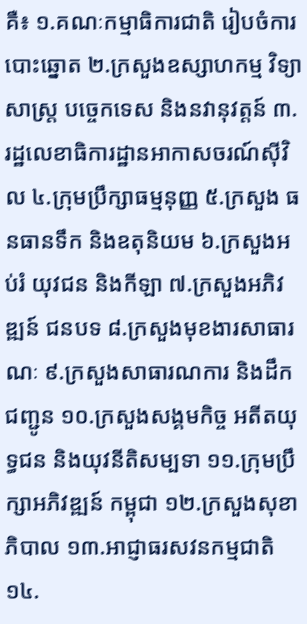គឺ៖ ១.គណៈកម្មាធិការជាតិ រៀបចំការបោះឆ្នោត ២.ក្រសួងឧស្សាហកម្ម វិទ្យាសាស្ត្រ បច្ចេកទេស និងនវានុវត្តន៍ ៣.រដ្ឋលេខាធិការដ្ឋានអាកាសចរណ៍ស៊ីវិល ៤.ក្រុមប្រឹក្សាធម្មនុញ្ញ ៥.ក្រសួង ធនធានទឹក និងឧតុនិយម ៦.ក្រសួងអប់រំ យុវជន និងកីឡា ៧.ក្រសួងអភិវឌ្ឍន៍ ជនបទ ៨.ក្រសួងមុខងារសាធារណៈ ៩.ក្រសួងសាធារណការ និងដឹកជញ្ជូន ១០.ក្រសួងសង្គមកិច្ច អតីតយុទ្ធជន និងយុវនីតិសម្បទា ១១.ក្រុមប្រឹក្សាអភិវឌ្ឍន៍ កម្ពុជា ១២.ក្រសួងសុខាភិបាល ១៣.អាជ្ញាធរសវនកម្មជាតិ ១៤.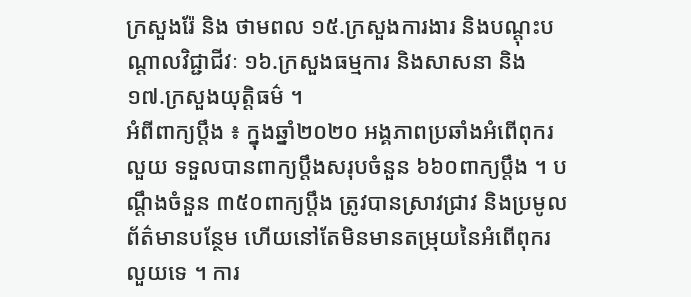ក្រសួងរ៉ែ និង ថាមពល ១៥.ក្រសួងការងារ និងបណ្តុះបណ្តាលវិជ្ជាជីវៈ ១៦.ក្រសួងធម្មការ និងសាសនា និង ១៧.ក្រសួងយុត្តិធម៌ ។
អំពីពាក្យប្តឹង ៖ ក្នុងឆ្នាំ២០២០ អង្គភាពប្រឆាំងអំពើពុករលួយ ទទួលបានពាក្យប្តឹងសរុបចំនួន ៦៦០ពាក្យប្តឹង ។ បណ្តឹងចំនួន ៣៥០ពាក្យប្តឹង ត្រូវបានស្រាវជ្រាវ និងប្រមូលព័ត៌មានបន្ថែម ហើយនៅតែមិនមានតម្រុយនៃអំពើពុករលួយទេ ។ ការ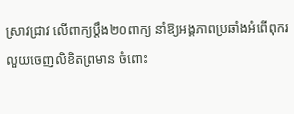ស្រាវជ្រាវ លើពាក្យប្តឹង២០ពាក្យ នាំឱ្យអង្គភាពប្រឆាំងអំពើពុករលួយចេញលិខិតព្រមាន ចំពោះ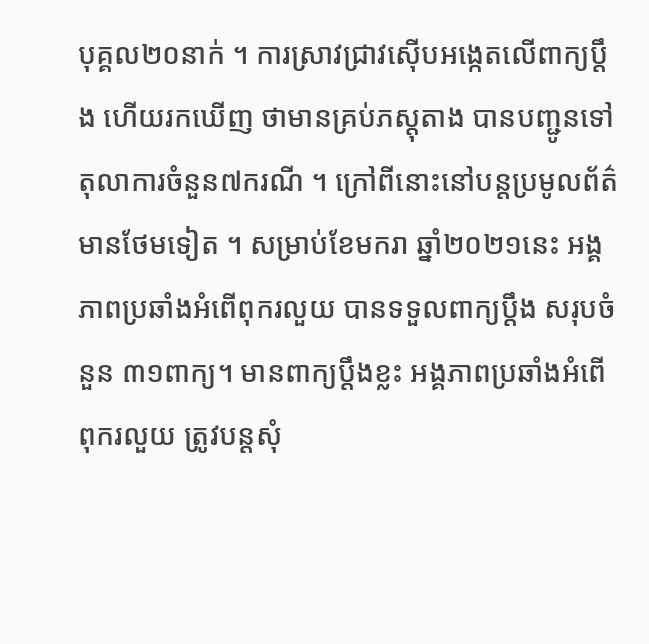បុគ្គល២០នាក់ ។ ការស្រាវជ្រាវស៊ើបអង្កេតលើពាក្យប្តឹង ហើយរកឃើញ ថាមានគ្រប់ភស្តុតាង បានបញ្ជូនទៅតុលាការចំនួន៧ករណី ។ ក្រៅពីនោះនៅបន្តប្រមូលព័ត៌មានថែមទៀត ។ សម្រាប់ខែមករា ឆ្នាំ២០២១នេះ អង្គភាពប្រឆាំងអំពើពុករលួយ បានទទួលពាក្យប្តឹង សរុបចំនួន ៣១ពាក្យ។ មានពាក្យប្តឹងខ្លះ អង្គភាពប្រឆាំងអំពើពុករលួយ ត្រូវបន្តសុំ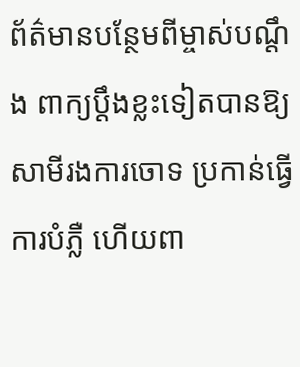ព័ត៌មានបន្ថែមពីម្ចាស់បណ្ដឹង ពាក្យប្តឹងខ្លះទៀតបានឱ្យសាមីរងការចោទ ប្រកាន់ធ្វើការបំភ្លឺ ហើយពា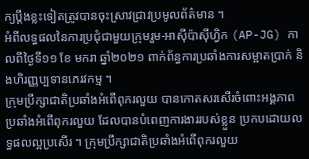ក្យប្តឹងខ្លះទៀតត្រូវបានចុះស្រាវជ្រាវប្រមូលព័ត៌មាន ។
អំពីលទ្ធផលនៃការប្រជុំជាមួយក្រុមរួម-អាស៊ីប៉ាស៊ីហ្វិក (AP-JG) កាលពីថ្ងៃទី១១ ខែ មករា ឆ្នាំ២០២១ ពាក់ព័ន្ធការប្រឆាំងការសម្អាតប្រាក់ និងហិរញ្ញប្បទានភេរវកម្ម ។
ក្រុមប្រឹក្សាជាតិប្រឆាំងអំពើពុករលួយ បានកោតសរសើរចំពោះអង្គភាពប្រឆាំងអំពើពុករលួយ ដែលបានបំពេញការងាររបស់ខ្លួន ប្រកបដោយលទ្ធផលល្អប្រសើរ ។ ក្រុមប្រឹក្សាជាតិប្រឆាំងអំពើពុករលួយ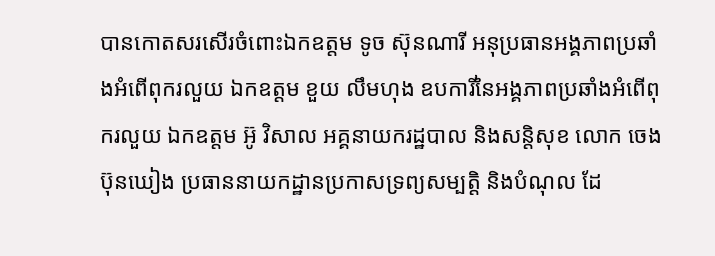បានកោតសរសើរចំពោះឯកឧត្តម ទូច ស៊ុនណារី អនុប្រធានអង្គភាពប្រឆាំងអំពើពុករលួយ ឯកឧត្តម ខួយ លឹមហុង ឧបការីនៃអង្គភាពប្រឆាំងអំពើពុករលួយ ឯកឧត្តម អ៊ូ វិសាល អគ្គនាយករដ្ឋបាល និងសន្តិសុខ លោក ចេង ប៊ុនឃៀង ប្រធាននាយកដ្ឋានប្រកាសទ្រព្យសម្បត្តិ និងបំណុល ដែ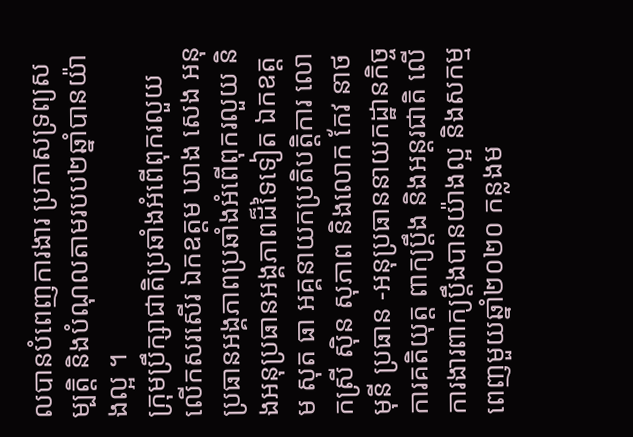លបានបំពេញការងារ ប្រកាសទ្រព្យសម្បត្តិ និងបំណុលតាមរបប២ឆ្នាំបានយ៉ាងល្អ ។
ក្រុមប្រឹក្សាជាតិប្រឆាំងអំពើពុករលួយ លើកសរសើរ ឯកឧត្តម ឃាង សេង អនុប្រធានអង្គភាពប្រឆាំងអំពើពុករលួយ និងអនុប្រធានអង្គភាពដ៏ទៃទៀត ឯកឧត្តម សុត ធា អគ្គនាយកប្រតិបត្តិការ លោកស្រី ស៊ិន សុភាព និងលោក កែវ នាថមុនី ប្រធាន -អនុប្រធាននាយកដ្ឋានកិច្ចការគតិយុត្ត ពាក្យប្តឹង និងអន្តរជាតិ លើការងារពាក្យប្តឹងបានយ៉ាងល្អ និងសកម្មពេញមួយឆ្នាំ២០២០ កន្លងម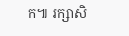ក៕ រក្សាសិ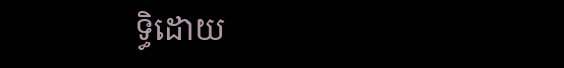ទ្ធិដោយ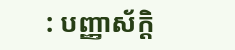: បញ្ញាស័ក្តិ